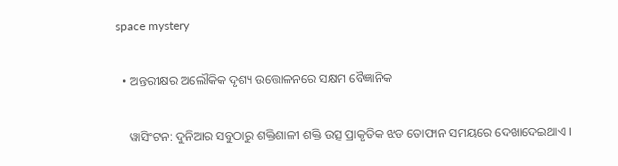space mystery

  • ଅନ୍ତରୀକ୍ଷର ଅଲୌକିକ ଦୃଶ୍ୟ ଉତ୍ତୋଳନରେ ସକ୍ଷମ ବୈଜ୍ଞାନିକ

    ୱାସିଂଟନ: ଦୁନିଆର ସବୁଠାରୁ ଶକ୍ତିଶାଳୀ ଶକ୍ତି ଉତ୍ସ ପ୍ରାକୃତିକ ଝଡ ତୋଫାନ ସମୟରେ ଦେଖାଦେଇଥାଏ ।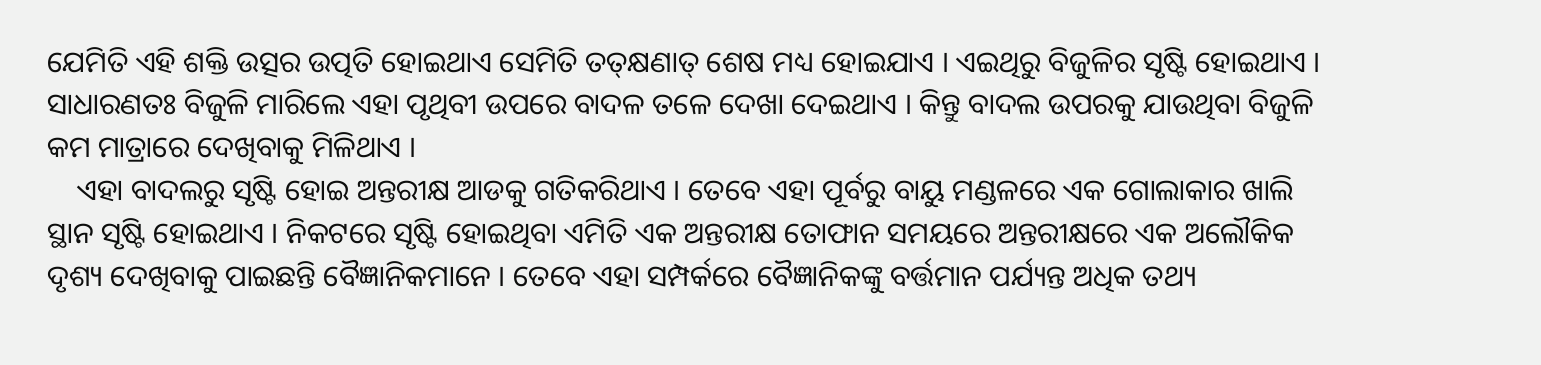ଯେମିତି ଏହି ଶକ୍ତି ଉତ୍ସର ଉତ୍ପତି ହୋଇଥାଏ ସେମିତି ତତ୍‌କ୍ଷଣାତ୍ ଶେଷ ମଧ୍ୟ ହୋଇଯାଏ । ଏଇଥିରୁ ବିଜୁଳିର ସୃଷ୍ଟି ହୋଇଥାଏ । ସାଧାରଣତଃ ବିଜୁଳି ମାରିଲେ ଏହା ପୃଥିବୀ ଉପରେ ବାଦଳ ତଳେ ଦେଖା ଦେଇଥାଏ । କିନ୍ତୁ ବାଦଲ ଉପରକୁ ଯାଉଥିବା ବିଜୁଳି କମ ମାତ୍ରାରେ ଦେଖିବାକୁ ମିଳିଥାଏ ।
    ଏହା ବାଦଲରୁ ସୃଷ୍ଟି ହୋଇ ଅନ୍ତରୀକ୍ଷ ଆଡକୁ ଗତିକରିଥାଏ । ତେବେ ଏହା ପୂର୍ବରୁ ବାୟୁ ମଣ୍ଡଳରେ ଏକ ଗୋଲାକାର ଖାଲି ସ୍ଥାନ ସୃଷ୍ଟି ହୋଇଥାଏ । ନିକଟରେ ସୃଷ୍ଟି ହୋଇଥିବା ଏମିତି ଏକ ଅନ୍ତରୀକ୍ଷ ତୋଫାନ ସମୟରେ ଅନ୍ତରୀକ୍ଷରେ ଏକ ଅଲୌକିକ ଦୃଶ୍ୟ ଦେଖିବାକୁ ପାଇଛନ୍ତି ବୈଜ୍ଞାନିକମାନେ । ତେବେ ଏହା ସମ୍ପର୍କରେ ବୈଜ୍ଞାନିକଙ୍କୁ ବର୍ତ୍ତମାନ ପର୍ଯ୍ୟନ୍ତ ଅଧିକ ତଥ୍ୟ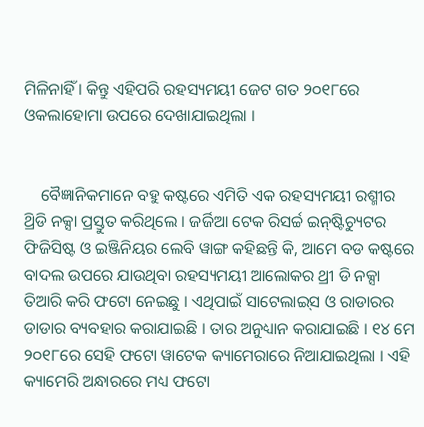ମିଳିନାହିଁ । କିନ୍ତୁ ଏହିପରି ରହସ୍ୟମୟୀ ଜେଟ ଗତ ୨୦୧୮ରେ ଓକଲାହୋମା ଉପରେ ଦେଖାଯାଇଥିଲା ।


    ବୈଜ୍ଞାନିକମାନେ ବହୁ କଷ୍ଟରେ ଏମିତି ଏକ ରହସ୍ୟମୟୀ ରଶ୍ମୀର ଥ୍ରିଡି ନକ୍ସା ପ୍ରସ୍ତୁତ କରିଥିଲେ । ଜର୍ଜିଆ ଟେକ ରିସର୍ଚ୍ଚ ଇନ୍‌ଷ୍ଟିଚ୍ୟୁଟର ଫିଜିସିଷ୍ଟ ଓ ଇଞ୍ଜିନିୟର ଲେବି ୱାଙ୍ଗ କହିଛନ୍ତି କି, ଆମେ ବଡ କଷ୍ଟରେ ବାଦଲ ଉପରେ ଯାଉଥିବା ରହସ୍ୟମୟୀ ଆଲୋକର ଥ୍ରୀ ଡି ନକ୍ସା ତିଆରି କରି ଫଟୋ ନେଇଛୁ । ଏଥିପାଇଁ ସାଟେଲାଇ୍‌ସ ଓ ରାଡାରର ଡାଡାର ବ୍ୟବହାର କରାଯାଇଛି । ତାର ଅନୁଧ୍ୟାନ କରାଯାଇଛି । ୧୪ ମେ ୨୦୧୮ରେ ସେହି ଫଟୋ ୱାଟେକ କ୍ୟାମେରାରେ ନିଆଯାଇଥିଲା । ଏହି କ୍ୟାମେରି ଅନ୍ଧାରରେ ମଧ୍ୟ ଫଟୋ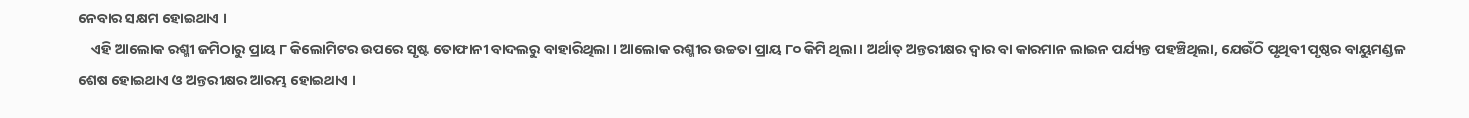ନେବାର ସକ୍ଷମ ହୋଇଥାଏ ।
    ଏହି ଆଲୋକ ରଶ୍ମୀ ଜମିଠାରୁ ପ୍ରାୟ ୮ କିଲୋମିଟର ଉପରେ ସୃଷ୍ଟ ତୋଫାନୀ ବାଦଲରୁ ବାହାରିଥିଲା । ଆଲୋକ ରଶ୍ମୀର ଉଚ୍ଚତା ପ୍ରାୟ ୮୦ କିମି ଥିଲା । ଅର୍ଥାତ୍ ଅନ୍ତରୀକ୍ଷର ଦ୍ୱାର ବା କାରମାନ ଲାଇନ ପର୍ଯ୍ୟନ୍ତ ପହଞ୍ଚିଥିଲା, ଯେଉଁଠି ପୃଥିବୀ ପୃଷ୍ଠର ବାୟୁମଣ୍ଡଳ ଶେଷ ହୋଇଥାଏ ଓ ଅନ୍ତରୀକ୍ଷର ଆରମ୍ଭ ହୋଇଥାଏ ।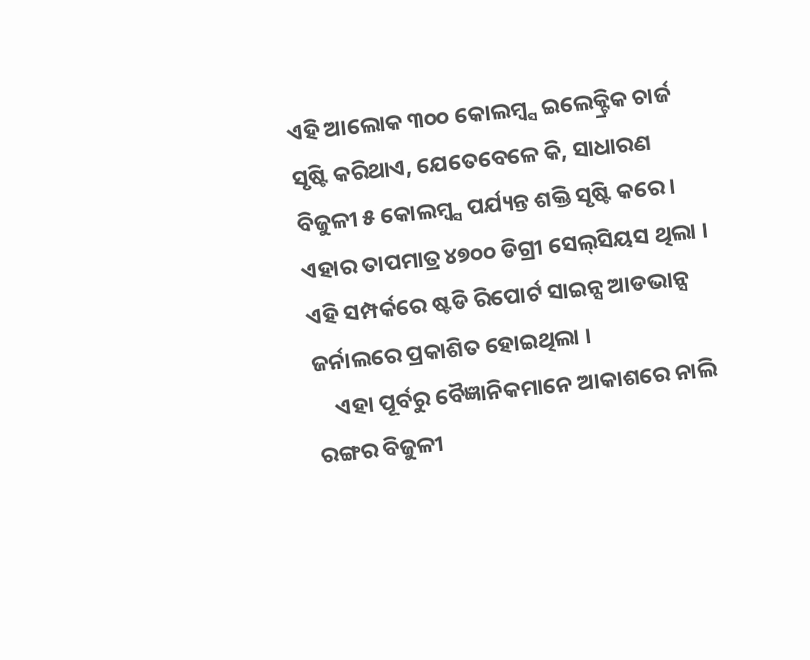ଏହି ଆଲୋକ ୩୦୦ କୋଲମ୍ବ୍ସ ଇଲେକ୍ଟ୍ରିକ ଚାର୍ଜ ସୃଷ୍ଟି କରିଥାଏ, ଯେତେବେଳେ କି, ସାଧାରଣ ବିଜୁଳୀ ୫ କୋଲମ୍ବ୍ସ ପର୍ଯ୍ୟନ୍ତ ଶକ୍ତି ସୃଷ୍ଟି କରେ । ଏହାର ତାପମାତ୍ର ୪୭୦୦ ଡିଗ୍ରୀ ସେଲ୍‌ସିୟସ ଥିଲା । ଏହି ସମ୍ପର୍କରେ ଷ୍ଟଡି ରିପୋର୍ଟ ସାଇନ୍ସ ଆଡଭାନ୍ସ ଜର୍ନାଲରେ ପ୍ରକାଶିତ ହୋଇଥିଲା ।
    ଏହା ପୂର୍ବରୁ ବୈଜ୍ଞାନିକମାନେ ଆକାଶରେ ନାଲି ରଙ୍ଗର ବିଜୁଳୀ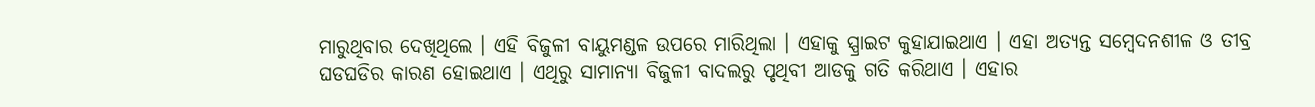ମାରୁଥିବାର ଦେଖିଥିଲେ । ଏହି ବିଜୁଳୀ ବାୟୁମଣ୍ଡଳ ଉପରେ ମାରିଥିଲା । ଏହାକୁ ସ୍ପ୍ରାଇଟ କୁହାଯାଇଥାଏ । ଏହା ଅତ୍ୟନ୍ତ ସମ୍ବେଦନଶୀଳ ଓ ତୀବ୍ର ଘଡଘଡିର କାରଣ ହୋଇଥାଏ । ଏଥିରୁ ସାମାନ୍ୟା ବିଜୁଳୀ ବାଦଲରୁ ପୃଥିବୀ ଆଡକୁ ଗତି କରିଥାଏ । ଏହାର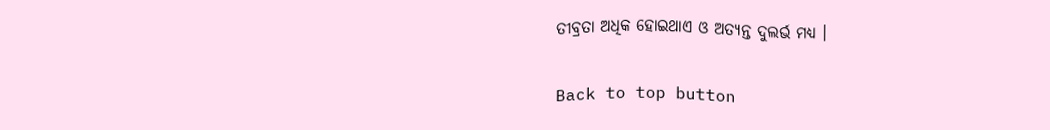ତୀବ୍ରତା ଅଧିକ ହୋଇଥାଏ ଓ ଅତ୍ୟନ୍ତ ଦୁଲର୍ଭ ମଧ୍ୟ ।

Back to top button